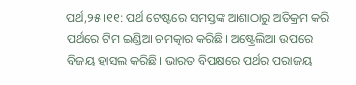ପର୍ଥ,୨୫।୧୧: ପର୍ଥ ଟେଷ୍ଟରେ ସମସ୍ତଙ୍କ ଆଶାଠାରୁ ଅତିକ୍ରମ କରି ପର୍ଥରେ ଟିମ ଇଣ୍ଡିଆ ଚମତ୍କାର କରିଛି। ଅଷ୍ଟ୍ରେଲିଆ ଉପରେ ବିଜୟ ହାସଲ କରିଛି। ଭାରତ ବିପକ୍ଷରେ ପର୍ଥର ପରାଜୟ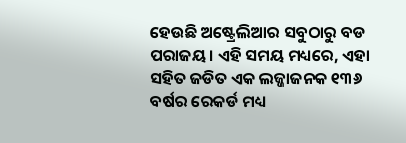ହେଉଛି ଅଷ୍ଟ୍ରେଲିଆର ସବୁଠାରୁ ବଡ ପରାଜୟ। ଏହି ସମୟ ମଧ୍ୟରେ, ଏହା ସହିତ ଜଡିତ ଏକ ଲଜ୍ଜାଜନକ ୧୩୬ ବର୍ଷର ରେକର୍ଡ ମଧ୍ୟ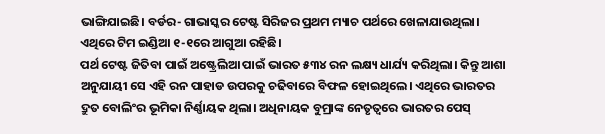ଭାଙ୍ଗିଯାଇଛି। ବର୍ଡର- ଗାଭାସ୍କର ଟେଷ୍ଟ ସିରିଜର ପ୍ରଥମ ମ୍ୟାଚ ପର୍ଥରେ ଖେଳାଯାଉଥିଲା। ଏଥିରେ ଟିମ ଇଣ୍ଡିଆ ୧-୧ରେ ଆଗୁଆ ରହିଛି।
ପର୍ଥ ଟେଷ୍ଟ ଜିତିବା ପାଇଁ ଅଷ୍ଟ୍ରେଲିଆ ପାଇଁ ଭାରତ ୫୩୪ ରନ ଲକ୍ଷ୍ୟ ଧାର୍ଯ୍ୟ କରିଥିଲା। କିନ୍ତୁ ଆଶା ଅନୁଯାୟୀ ସେ ଏହି ରନ ପାହାଡ ଉପରକୁ ଚଢିବାରେ ବିଫଳ ହୋଇଥିଲେ। ଏଥିରେ ଭାରତର ଦ୍ରୁତ ବୋଲିଂର ଭୂମିକା ନିର୍ଣ୍ଣାୟକ ଥିଲା। ଅଧିନାୟକ ବୁମ୍ରାଙ୍କ ନେତୃତ୍ୱରେ ଭାରତର ପେସ୍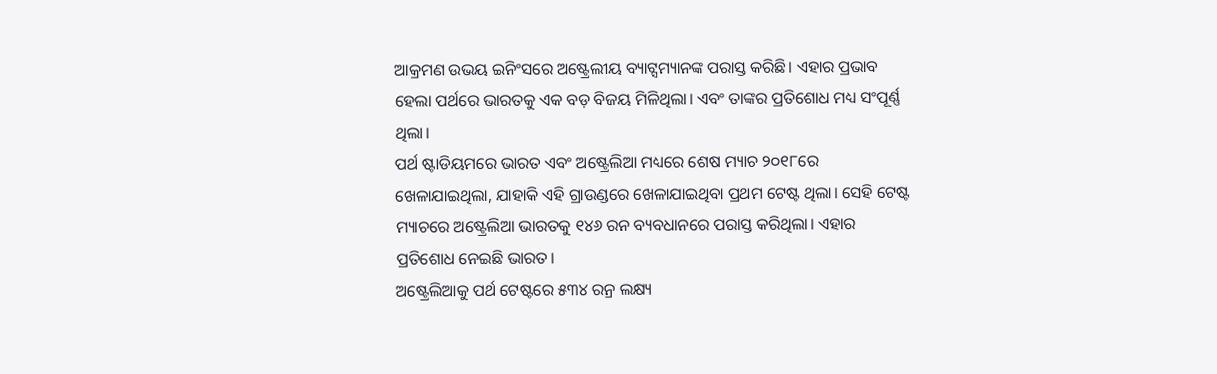ଆକ୍ରମଣ ଉଭୟ ଇନିଂସରେ ଅଷ୍ଟ୍ରେଲୀୟ ବ୍ୟାଟ୍ସମ୍ୟାନଙ୍କ ପରାସ୍ତ କରିଛି। ଏହାର ପ୍ରଭାବ ହେଲା ପର୍ଥରେ ଭାରତକୁ ଏକ ବଡ଼ ବିଜୟ ମିଳିଥିଲା। ଏବଂ ତାଙ୍କର ପ୍ରତିଶୋଧ ମଧ୍ୟ ସଂପୂର୍ଣ୍ଣ ଥିଲା।
ପର୍ଥ ଷ୍ଟାଡିୟମରେ ଭାରତ ଏବଂ ଅଷ୍ଟ୍ରେଲିଆ ମଧ୍ୟରେ ଶେଷ ମ୍ୟାଚ ୨୦୧୮ରେ ଖେଳାଯାଇଥିଲା, ଯାହାକି ଏହି ଗ୍ରାଉଣ୍ଡରେ ଖେଳାଯାଇଥିବା ପ୍ରଥମ ଟେଷ୍ଟ ଥିଲା। ସେହି ଟେଷ୍ଟ ମ୍ୟାଚରେ ଅଷ୍ଟ୍ରେଲିଆ ଭାରତକୁ ୧୪୬ ରନ ବ୍ୟବଧାନରେ ପରାସ୍ତ କରିଥିଲା। ଏହାର ପ୍ରତିଶୋଧ ନେଇଛି ଭାରତ।
ଅଷ୍ଟ୍ରେଲିଆକୁ ପର୍ଥ ଟେଷ୍ଟରେ ୫୩୪ ରନ୍ର ଲକ୍ଷ୍ୟ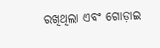ରଖିଥିଲା ଏବଂ ଗୋଡ଼ାଇ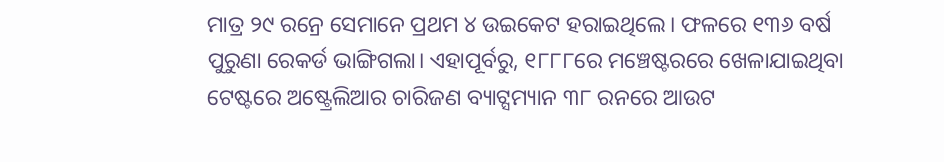ମାତ୍ର ୨୯ ରନ୍ରେ ସେମାନେ ପ୍ରଥମ ୪ ଉଇକେଟ ହରାଇଥିଲେ। ଫଳରେ ୧୩୬ ବର୍ଷ ପୁରୁଣା ରେକର୍ଡ ଭାଙ୍ଗିଗଲା। ଏହାପୂର୍ବରୁ, ୧୮୮୮ରେ ମଞ୍ଚେଷ୍ଟରରେ ଖେଳାଯାଇଥିବା ଟେଷ୍ଟରେ ଅଷ୍ଟ୍ରେଲିଆର ଚାରିଜଣ ବ୍ୟାଟ୍ସମ୍ୟାନ ୩୮ ରନରେ ଆଉଟ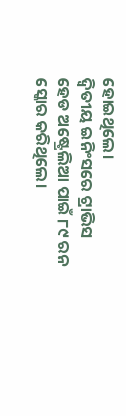ହୋଇଥିଲେ।
ଦ୍ୱିତୀୟ ଇନିଂସରେ ଟ୍ରାଭିସ ହେଡ ଅଷ୍ଟ୍ରେଲିଆ ପାଇଁ ୮୯ ରନ ସ୍କୋର କରିଥିଲେ।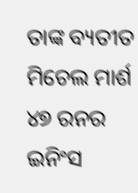ତାଙ୍କ ବ୍ୟତୀତ ମିଚେଲ ମାର୍ଶ ୪୭ ରନର ଇନିଂସ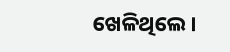ଖେଳିଥିଲେ।